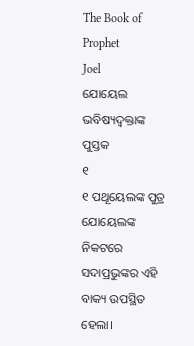The Book of Prophet
Joel
ଯୋୟେଲ ଭବିଷ୍ୟଦ୍ବକ୍ତାଙ୍କ ପୁସ୍ତକ
୧
୧ ପଥୂୟେଲଙ୍କ ପୁତ୍ର ଯୋୟେଲଙ୍କ ନିକଟରେ ସଦାପ୍ରଭୁଙ୍କର ଏହି ବାକ୍ୟ ଉପସ୍ଥିତ ହେଲା।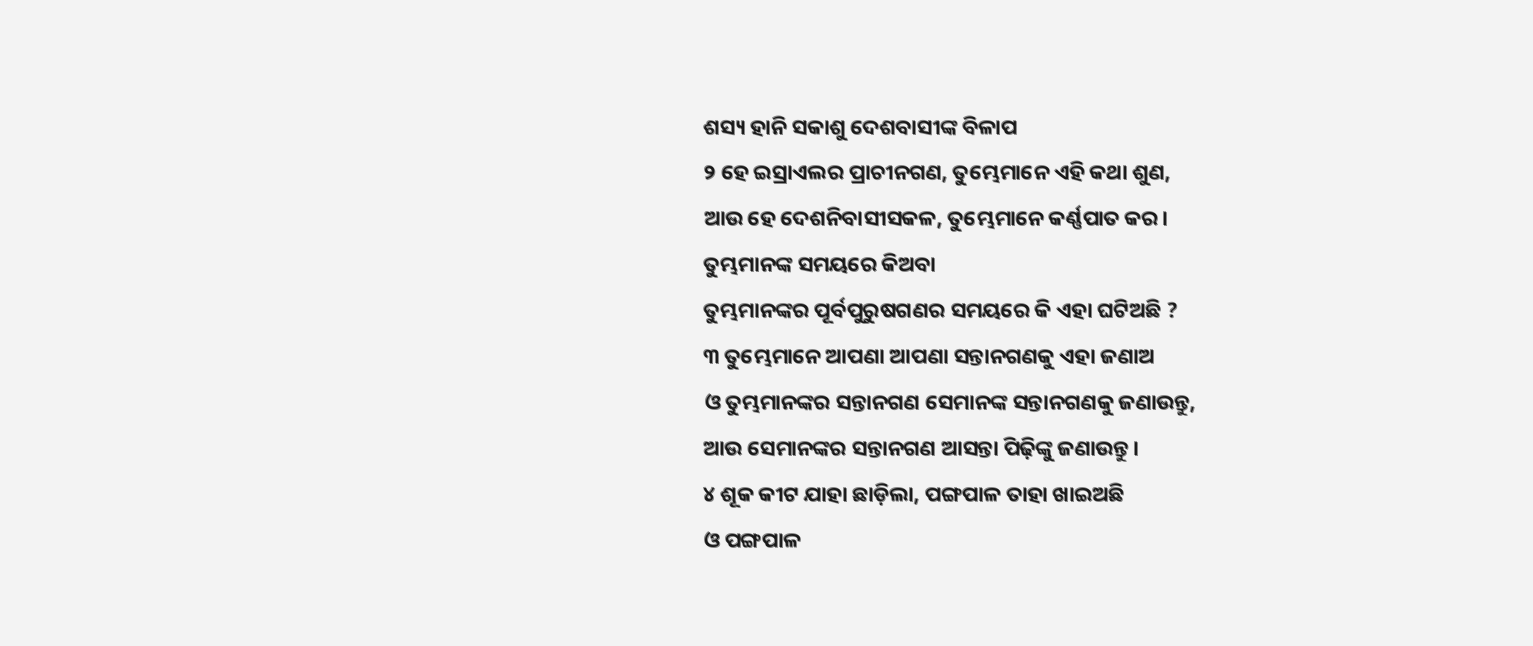ଶସ୍ୟ ହାନି ସକାଶୁ ଦେଶବାସୀଙ୍କ ବିଳାପ
୨ ହେ ଇସ୍ରାଏଲର ପ୍ରାଚୀନଗଣ, ତୁମ୍ଭେମାନେ ଏହି କଥା ଶୁଣ,
ଆଉ ହେ ଦେଶନିବାସୀସକଳ, ତୁମ୍ଭେମାନେ କର୍ଣ୍ଣପାତ କର।
ତୁମ୍ଭମାନଙ୍କ ସମୟରେ କିଅବା
ତୁମ୍ଭମାନଙ୍କର ପୂର୍ବପୁରୁଷଗଣର ସମୟରେ କି ଏହା ଘଟିଅଛି ?
୩ ତୁମ୍ଭେମାନେ ଆପଣା ଆପଣା ସନ୍ତାନଗଣକୁ ଏହା ଜଣାଅ
ଓ ତୁମ୍ଭମାନଙ୍କର ସନ୍ତାନଗଣ ସେମାନଙ୍କ ସନ୍ତାନଗଣକୁ ଜଣାଉନ୍ତୁ,
ଆଉ ସେମାନଙ୍କର ସନ୍ତାନଗଣ ଆସନ୍ତା ପିଢ଼ିଙ୍କୁ ଜଣାଉନ୍ତୁ।
୪ ଶୂକ କୀଟ ଯାହା ଛାଡ଼ିଲା, ପଙ୍ଗପାଳ ତାହା ଖାଇଅଛି
ଓ ପଙ୍ଗପାଳ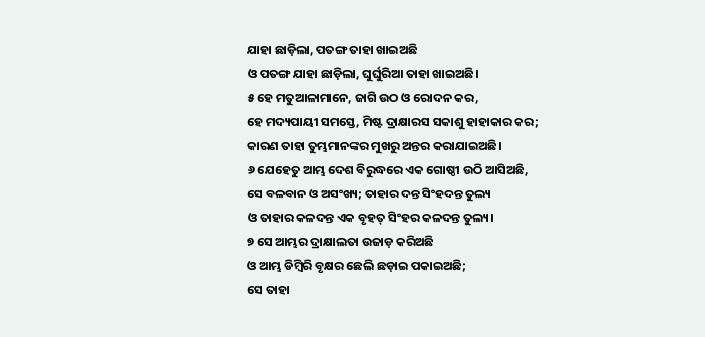ଯାହା ଛାଡ଼ିଲା, ପତଙ୍ଗ ତାହା ଖାଇଅଛି
ଓ ପତଙ୍ଗ ଯାହା ଛାଡ଼ିଲା, ଘୁର୍ଘୁରିଆ ତାହା ଖାଇଅଛି।
୫ ହେ ମତୁଆଳାମାନେ, ଜାଗି ଉଠ ଓ ରୋଦନ କର,
ହେ ମଦ୍ୟପାୟୀ ସମସ୍ତେ, ମିଷ୍ଟ ଦ୍ରାକ୍ଷାରସ ସକାଶୁ ହାହାକାର କର;
କାରଣ ତାହା ତୁମ୍ଭମାନଙ୍କର ମୁଖରୁ ଅନ୍ତର କରାଯାଇଅଛି।
୬ ଯେହେତୁ ଆମ୍ଭ ଦେଶ ବିରୁଦ୍ଧରେ ଏକ ଗୋଷ୍ଠୀ ଉଠି ଆସିଅଛି,
ସେ ବଳବାନ ଓ ଅସଂଖ୍ୟ; ତାହାର ଦନ୍ତ ସିଂହଦନ୍ତ ତୁଲ୍ୟ
ଓ ତାହାର କଳଦନ୍ତ ଏକ ବୃହତ୍ ସିଂହର କଳଦନ୍ତ ତୁଲ୍ୟ।
୭ ସେ ଆମ୍ଭର ଦ୍ରାକ୍ଷାଲତା ଉଜାଡ଼ କରିଅଛି
ଓ ଆମ୍ଭ ଡିମ୍ବିରି ବୃକ୍ଷର ଛେଲି ଛଡ଼ାଇ ପକାଇଅଛି;
ସେ ତାହା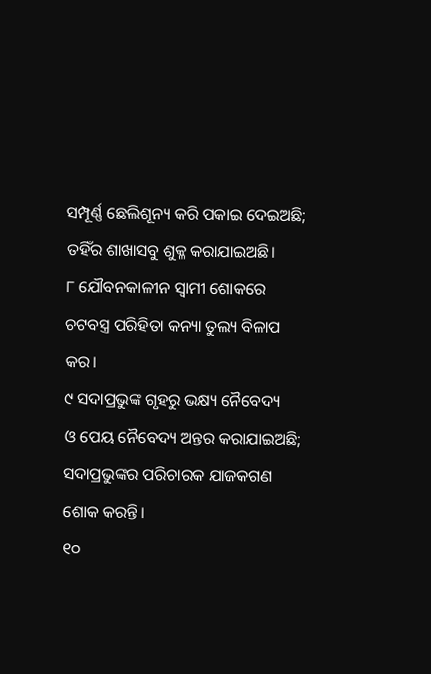ସମ୍ପୂର୍ଣ୍ଣ ଛେଲିଶୂନ୍ୟ କରି ପକାଇ ଦେଇଅଛି;
ତହିଁର ଶାଖାସବୁ ଶୁକ୍ଳ କରାଯାଇଅଛି।
୮ ଯୌବନକାଳୀନ ସ୍ୱାମୀ ଶୋକରେ
ଚଟବସ୍ତ୍ର ପରିହିତା କନ୍ୟା ତୁଲ୍ୟ ବିଳାପ କର।
୯ ସଦାପ୍ରଭୁଙ୍କ ଗୃହରୁ ଭକ୍ଷ୍ୟ ନୈବେଦ୍ୟ
ଓ ପେୟ ନୈବେଦ୍ୟ ଅନ୍ତର କରାଯାଇଅଛି;
ସଦାପ୍ରଭୁଙ୍କର ପରିଚାରକ ଯାଜକଗଣ ଶୋକ କରନ୍ତି।
୧୦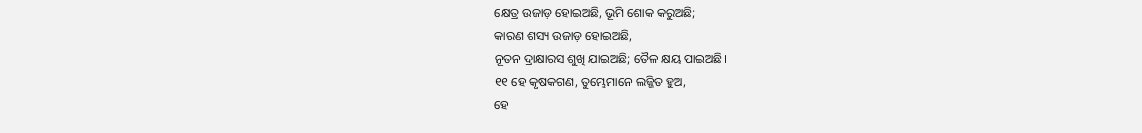କ୍ଷେତ୍ର ଉଜାଡ଼ ହୋଇଅଛି, ଭୂମି ଶୋକ କରୁଅଛି;
କାରଣ ଶସ୍ୟ ଉଜାଡ଼ ହୋଇଅଛି,
ନୂତନ ଦ୍ରାକ୍ଷାରସ ଶୁଖି ଯାଇଅଛି; ତୈଳ କ୍ଷୟ ପାଇଅଛି।
୧୧ ହେ କୃଷକଗଣ, ତୁମ୍ଭେମାନେ ଲଜ୍ଜିତ ହୁଅ,
ହେ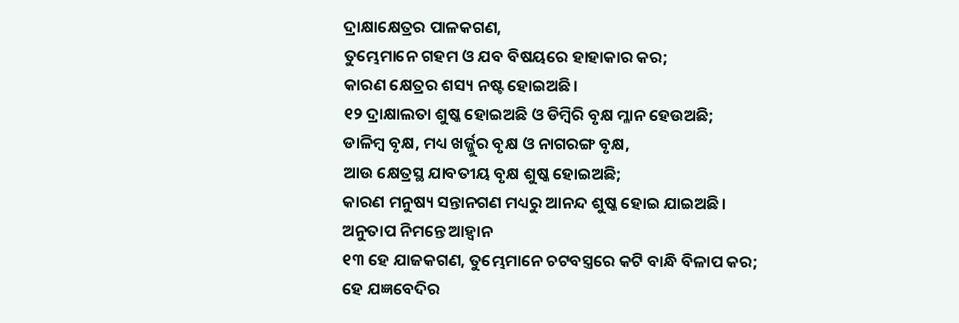ଦ୍ରାକ୍ଷାକ୍ଷେତ୍ରର ପାଳକଗଣ,
ତୁମ୍ଭେମାନେ ଗହମ ଓ ଯବ ବିଷୟରେ ହାହାକାର କର;
କାରଣ କ୍ଷେତ୍ରର ଶସ୍ୟ ନଷ୍ଟ ହୋଇଅଛି।
୧୨ ଦ୍ରାକ୍ଷାଲତା ଶୁଷ୍କ ହୋଇଅଛି ଓ ଡିମ୍ବିରି ବୃକ୍ଷ ମ୍ଳାନ ହେଉଅଛି;
ଡାଳିମ୍ବ ବୃକ୍ଷ, ମଧ୍ୟ ଖର୍ଜ୍ଜୁର ବୃକ୍ଷ ଓ ନାଗରଙ୍ଗ ବୃକ୍ଷ,
ଆଉ କ୍ଷେତ୍ରସ୍ଥ ଯାବତୀୟ ବୃକ୍ଷ ଶୁଷ୍କ ହୋଇଅଛି;
କାରଣ ମନୁଷ୍ୟ ସନ୍ତାନଗଣ ମଧ୍ୟରୁ ଆନନ୍ଦ ଶୁଷ୍କ ହୋଇ ଯାଇଅଛି।
ଅନୁତାପ ନିମନ୍ତେ ଆହ୍ୱାନ
୧୩ ହେ ଯାଜକଗଣ, ତୁମ୍ଭେମାନେ ଚଟବସ୍ତ୍ରରେ କଟି ବାନ୍ଧି ବିଳାପ କର;
ହେ ଯଜ୍ଞବେଦିର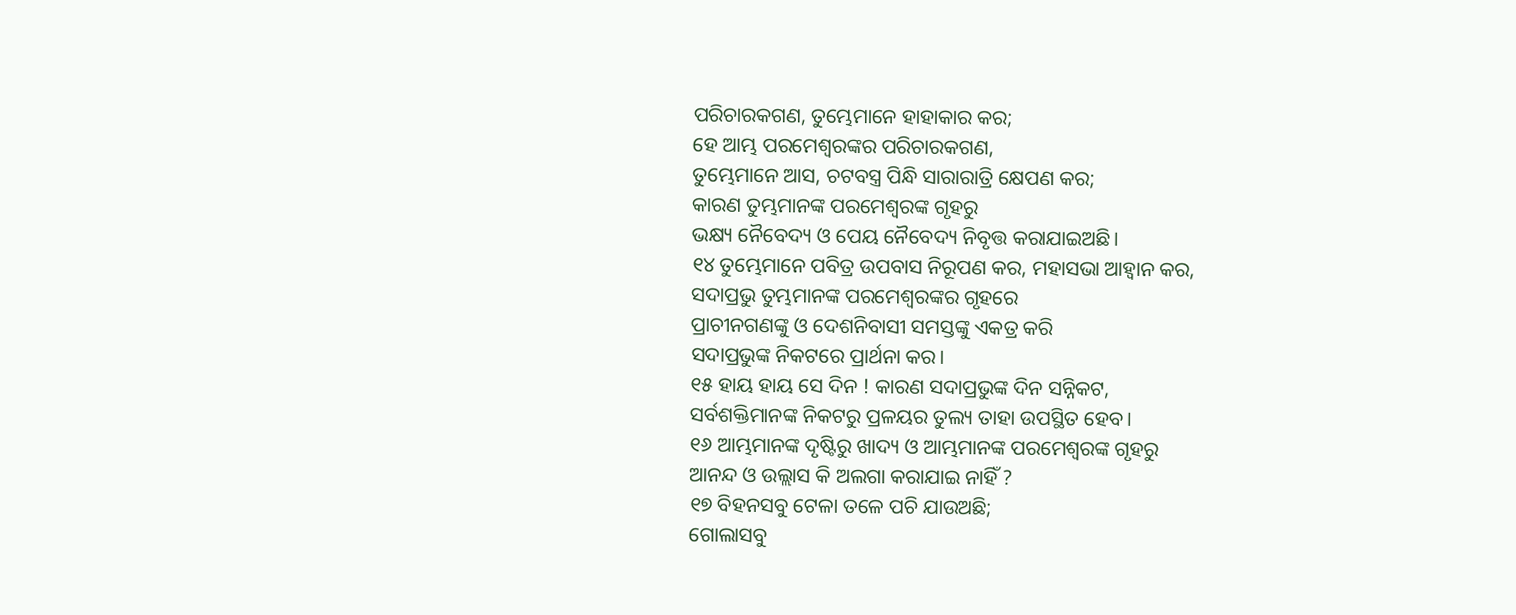ପରିଚାରକଗଣ, ତୁମ୍ଭେମାନେ ହାହାକାର କର;
ହେ ଆମ୍ଭ ପରମେଶ୍ୱରଙ୍କର ପରିଚାରକଗଣ,
ତୁମ୍ଭେମାନେ ଆସ, ଚଟବସ୍ତ୍ର ପିନ୍ଧି ସାରାରାତ୍ରି କ୍ଷେପଣ କର;
କାରଣ ତୁମ୍ଭମାନଙ୍କ ପରମେଶ୍ୱରଙ୍କ ଗୃହରୁ
ଭକ୍ଷ୍ୟ ନୈବେଦ୍ୟ ଓ ପେୟ ନୈବେଦ୍ୟ ନିବୃତ୍ତ କରାଯାଇଅଛି।
୧୪ ତୁମ୍ଭେମାନେ ପବିତ୍ର ଉପବାସ ନିରୂପଣ କର, ମହାସଭା ଆହ୍ୱାନ କର,
ସଦାପ୍ରଭୁ ତୁମ୍ଭମାନଙ୍କ ପରମେଶ୍ୱରଙ୍କର ଗୃହରେ
ପ୍ରାଚୀନଗଣଙ୍କୁ ଓ ଦେଶନିବାସୀ ସମସ୍ତଙ୍କୁ ଏକତ୍ର କରି
ସଦାପ୍ରଭୁଙ୍କ ନିକଟରେ ପ୍ରାର୍ଥନା କର।
୧୫ ହାୟ ହାୟ ସେ ଦିନ ! କାରଣ ସଦାପ୍ରଭୁଙ୍କ ଦିନ ସନ୍ନିକଟ,
ସର୍ବଶକ୍ତିମାନଙ୍କ ନିକଟରୁ ପ୍ରଳୟର ତୁଲ୍ୟ ତାହା ଉପସ୍ଥିତ ହେବ।
୧୬ ଆମ୍ଭମାନଙ୍କ ଦୃଷ୍ଟିରୁ ଖାଦ୍ୟ ଓ ଆମ୍ଭମାନଙ୍କ ପରମେଶ୍ୱରଙ୍କ ଗୃହରୁ
ଆନନ୍ଦ ଓ ଉଲ୍ଲାସ କି ଅଲଗା କରାଯାଇ ନାହିଁ ?
୧୭ ବିହନସବୁ ଟେଳା ତଳେ ପଚି ଯାଉଅଛି;
ଗୋଲାସବୁ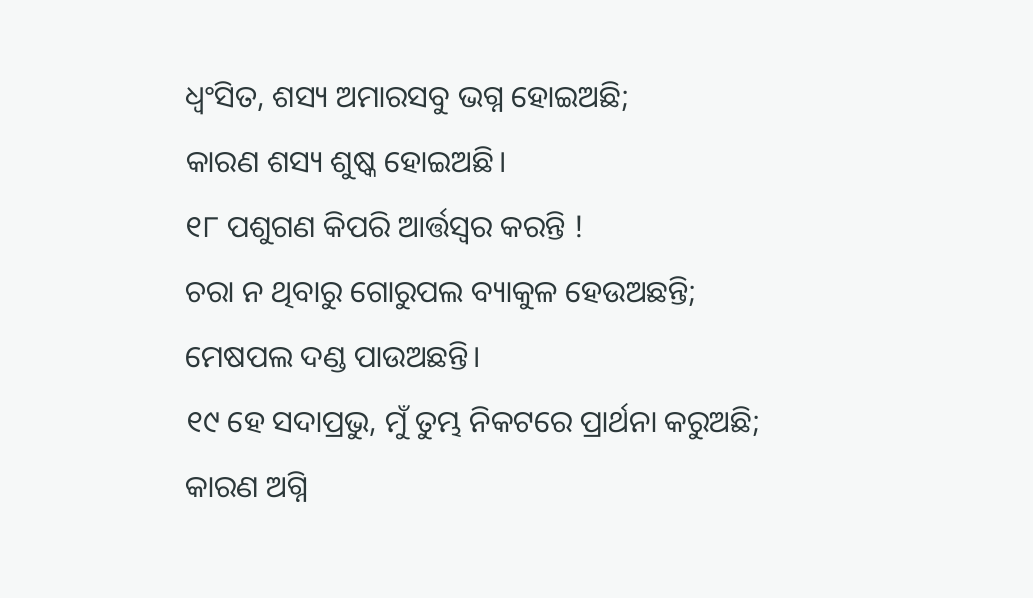ଧ୍ୱଂସିତ, ଶସ୍ୟ ଅମାରସବୁ ଭଗ୍ନ ହୋଇଅଛି;
କାରଣ ଶସ୍ୟ ଶୁଷ୍କ ହୋଇଅଛି।
୧୮ ପଶୁଗଣ କିପରି ଆର୍ତ୍ତସ୍ୱର କରନ୍ତି !
ଚରା ନ ଥିବାରୁ ଗୋରୁପଲ ବ୍ୟାକୁଳ ହେଉଅଛନ୍ତି;
ମେଷପଲ ଦଣ୍ଡ ପାଉଅଛନ୍ତି।
୧୯ ହେ ସଦାପ୍ରଭୁ, ମୁଁ ତୁମ୍ଭ ନିକଟରେ ପ୍ରାର୍ଥନା କରୁଅଛି;
କାରଣ ଅଗ୍ନି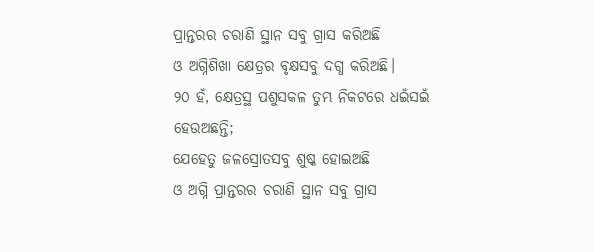ପ୍ରାନ୍ତରର ଚରାଣି ସ୍ଥାନ ସବୁ ଗ୍ରାସ କରିଅଛି
ଓ ଅଗ୍ନିଶିଖା କ୍ଷେତ୍ରର ବୃକ୍ଷସବୁ ଦଗ୍ଧ କରିଅଛି।
୨୦ ହଁ, କ୍ଷେତ୍ରସ୍ଥ ପଶୁସକଳ ତୁମ୍ଭ ନିକଟରେ ଧଇଁସଇଁ ହେଉଅଛନ୍ତି;
ଯେହେତୁ ଜଳସ୍ରୋତସବୁ ଶୁଷ୍କ ହୋଇଅଛି
ଓ ଅଗ୍ନି ପ୍ରାନ୍ତରର ଚରାଣି ସ୍ଥାନ ସବୁ ଗ୍ରାସ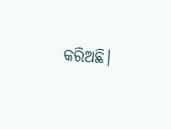କରିଅଛି।